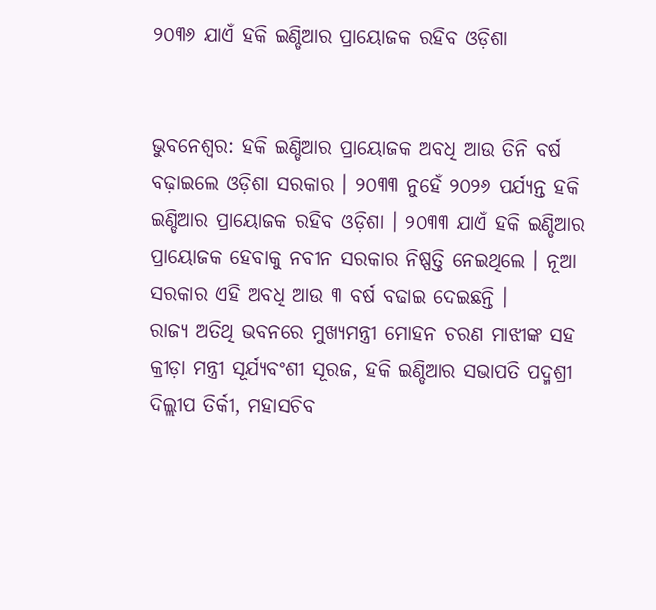୨୦୩୬ ଯାଏଁ ହକି ଇଣ୍ଡିଆର ପ୍ରାୟୋଜକ ରହିବ ଓଡ଼ିଶା


ଭୁବନେଶ୍ବର: ହକି ଇଣ୍ଡିଆର ପ୍ରାୟୋଜକ ଅବଧି ଆଉ ତିନି ବର୍ଷ ବଢ଼ାଇଲେ ଓଡ଼ିଶା ସରକାର । ୨୦୩୩ ନୁହେଁ ୨୦୨୬ ପର୍ଯ୍ୟନ୍ତ ହକି ଇଣ୍ଡିଆର ପ୍ରାୟୋଜକ ରହିବ ଓଡ଼ିଶା । ୨୦୩୩ ଯାଏଁ ହକି ଇଣ୍ଡିଆର ପ୍ରାୟୋଜକ ହେବାକୁ ନବୀନ ସରକାର ନିଷ୍ପତ୍ତି ନେଇଥିଲେ । ନୂଆ ସରକାର ଏହି ଅବଧି ଆଉ ୩ ବର୍ଷ ବଢାଇ ଦେଇଛନ୍ତି ।
ରାଜ୍ୟ ଅତିଥି ଭବନରେ ମୁଖ୍ୟମନ୍ତ୍ରୀ ମୋହନ ଚରଣ ମାଝୀଙ୍କ ସହ କ୍ରୀଡ଼ା ମନ୍ତ୍ରୀ ସୂର୍ଯ୍ୟବଂଶୀ ସୂରଜ, ହକି ଇଣ୍ଡିଆର ସଭାପତି ପଦ୍ମଶ୍ରୀ ଦିଲ୍ଲୀପ ତିର୍କୀ, ମହାସଚିବ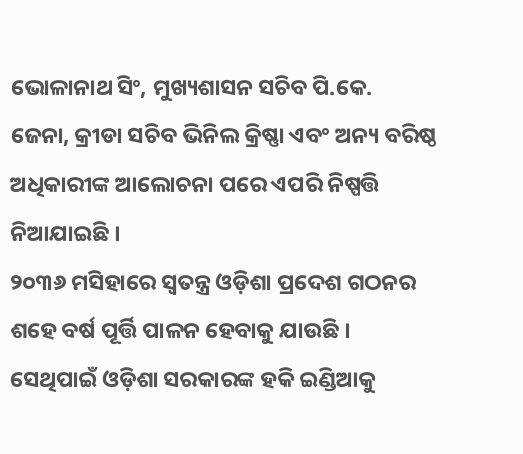ଭୋଳାନାଥ ସିଂ, ମୁଖ୍ୟଶାସନ ସଚିବ ପି.କେ. ଜେନା, କ୍ରୀଡା ସଚିବ ଭିନିଲ କ୍ରିଷ୍ଣା ଏବଂ ଅନ୍ୟ ବରିଷ୍ଠ ଅଧିକାରୀଙ୍କ ଆଲୋଚନା ପରେ ଏପରି ନିଷ୍ପତ୍ତି ନିଆଯାଇଛି ।
୨୦୩୬ ମସିହାରେ ସ୍ଵତନ୍ତ୍ର ଓଡ଼ିଶା ପ୍ରଦେଶ ଗଠନର ଶହେ ବର୍ଷ ପୂର୍ତ୍ତି ପାଳନ ହେବାକୁ ଯାଉଛି । ସେଥିପାଇଁ ଓଡ଼ିଶା ସରକାରଙ୍କ ହକି ଇଣ୍ଡିଆକୁ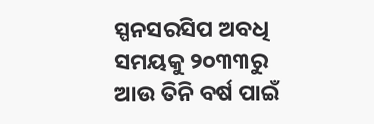ସ୍ପନସରସିପ ଅବଧି ସମୟକୁ ୨୦୩୩ରୁ ଆଉ ତିନି ବର୍ଷ ପାଇଁ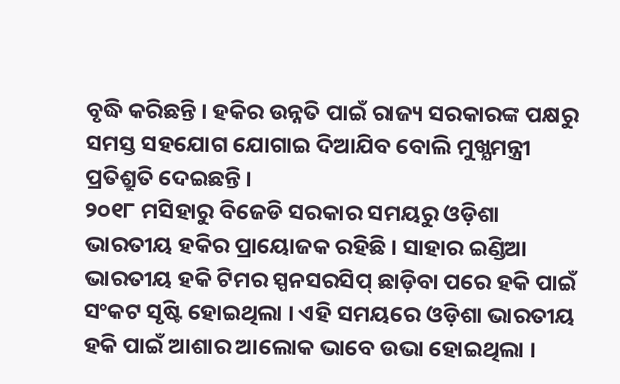ବୃଦ୍ଧି କରିଛନ୍ତି । ହକିର ଉନ୍ନତି ପାଇଁ ରାଜ୍ୟ ସରକାରଙ୍କ ପକ୍ଷରୁ ସମସ୍ତ ସହଯୋଗ ଯୋଗାଇ ଦିଆଯିବ ବୋଲି ମୁଖ୍ଯମନ୍ତ୍ରୀ ପ୍ରତିଶ୍ରୁତି ଦେଇଛନ୍ତି ।
୨୦୧୮ ମସିହାରୁ ବିଜେଡି ସରକାର ସମୟରୁ ଓଡ଼ିଶା ଭାରତୀୟ ହକିର ପ୍ରାୟୋଜକ ରହିଛି । ସାହାର ଇଣ୍ଡିଆ ଭାରତୀୟ ହକି ଟିମର ସ୍ପନସରସିପ୍ ଛାଡ଼ିବା ପରେ ହକି ପାଇଁ ସଂକଟ ସୃଷ୍ଟି ହୋଇଥିଲା । ଏହି ସମୟରେ ଓଡ଼ିଶା ଭାରତୀୟ ହକି ପାଇଁ ଆଶାର ଆଲୋକ ଭାବେ ଉଭା ହୋଇଥିଲା ।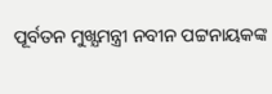ପୂର୍ବତନ ମୁଖ୍ଯମନ୍ତ୍ରୀ ନବୀନ ପଟ୍ଟନାୟକଙ୍କ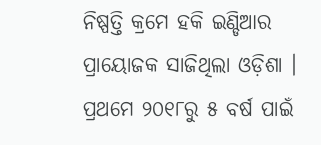ନିଷ୍ପତ୍ତି କ୍ରମେ ହକି ଇଣ୍ଡିଆର ପ୍ରାୟୋଜକ ସାଜିଥିଲା ଓଡ଼ିଶା । ପ୍ରଥମେ ୨୦୧୮ରୁ ୫ ବର୍ଷ ପାଇଁ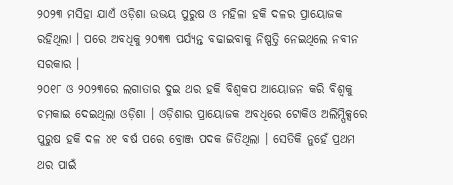୨୦୨୩ ମସିହା ଯାଏଁ ଓଡ଼ିଶା ଉଭୟ ପୁରୁଷ ଓ ମହିଳା ହକି ଦଳର ପ୍ରାୟୋଜକ ରହିଥିଲା । ପରେ ଅବଧିକୁ ୨୦୩୩ ପର୍ଯ୍ୟନ୍ତ ବଢାଇବାକୁ ନିଷ୍ପତ୍ତି ନେଇଥିଲେ ନବୀନ ସରକାର ।
୨୦୧୮ ଓ ୨୦୨୩ରେ ଲଗାତାର ଦୁଇ ଥର ହକି ବିଶ୍ବକପ ଆୟୋଜନ କରି ବିଶ୍ବକୁ ଚମକାଇ ଦେଇଥିଲା ଓଡ଼ିଶା । ଓଡ଼ିଶାର ପ୍ରାୟୋଜକ ଅବଧିରେ ଟୋକିଓ ଅଲିମ୍ପିକ୍ସରେ ପୁରୁଷ ହକି ଦଳ ୪୧ ବର୍ଷ ପରେ ବ୍ରୋଞ୍ଜ ପଦକ ଜିତିଥିଲା । ସେତିକି ନୁହେଁ ପ୍ରଥମ ଥର ପାଇଁ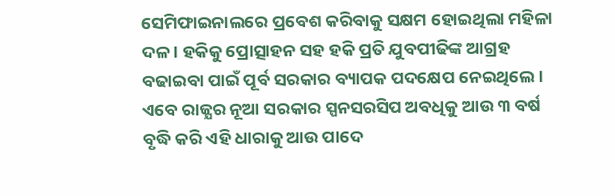ସେମିଫାଇନାଲରେ ପ୍ରବେଶ କରିବାକୁ ସକ୍ଷମ ହୋଇଥିଲା ମହିଳା ଦଳ । ହକିକୁ ପ୍ରୋତ୍ସାହନ ସହ ହକି ପ୍ରତି ଯୁବପୀଢିଙ୍କ ଆଗ୍ରହ ବଢାଇବା ପାଇଁ ପୂର୍ବ ସରକାର ବ୍ୟାପକ ପଦକ୍ଷେପ ନେଇଥିଲେ । ଏବେ ରାଜ୍ଯର ନୂଆ ସରକାର ସ୍ପନସରସିପ ଅବଧିକୁ ଆଉ ୩ ବର୍ଷ ବୃଦ୍ଧି କରି ଏହି ଧାରାକୁ ଆଉ ପାଦେ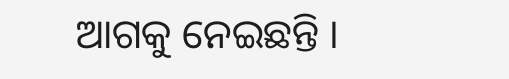ଆଗକୁ ନେଇଛନ୍ତି ।